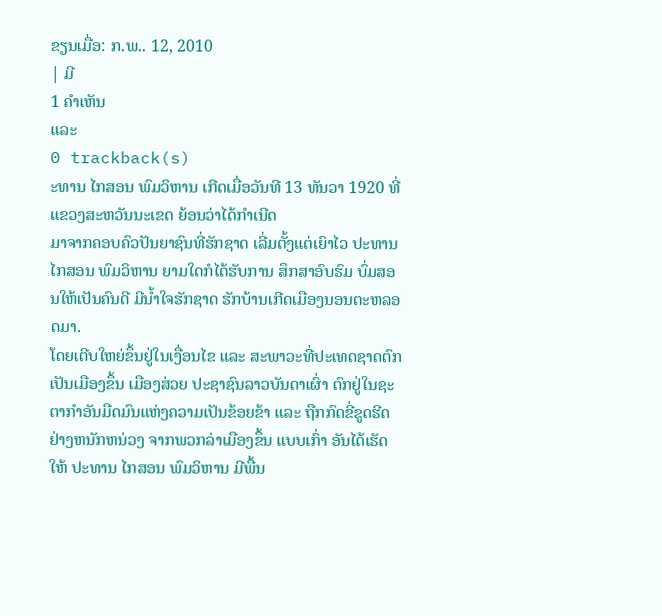ຂຽນເມື່ອ: ກ.ພ.. 12, 2010
| ມີ
1 ຄຳເຫັນ
ແລະ
0 trackback(s)
ະທານ ໄກສອນ ພົມວິຫານ ເກີດເມື່ອວັນທີ 13 ທັນວາ 1920 ທີ່ແຂວງສະຫວັນນະເຂດ ຍ້ອນວ່າໄດ້ກຳເນີດ
ມາຈາກຄອບຄົວປັນຍາຊົນທີ່ຮັກຊາດ ເລີ່ມຕັ້ງແຕ່ເຍົາໄວ ປະທານ ໄກສອນ ພົມວິຫານ ຍາມໃດກໍໄດ້ຮັບການ ສຶກສາອົບຮົມ ບົ່ມສອນໃຫ້ເປັນຄົນດີ ມີນ້ຳໃຈຮັກຊາດ ຮັກບ້ານເກີດເມືອງນອນຕະຫລອດມາ.
ໂດຍເຕີບໃຫຍ່ຂຶ້ນຢູ່ໃນເງື່ອນໄຂ ແລະ ສະພາວະທີ່ປະເທດຊາດຕົກເປັນເມືອງຂຶ້ນ ເມືອງສ່ວຍ ປະຊາຊົນລາວບັນດາເຜົ່າ ຕົກຢູ່ໃນຊະຕາກຳອັນມືດມົນແຫ່ງຄວາມເປັນຂ້ອຍຂ້າ ແລະ ຖືກກົດຂີ່ຂູດຮີດຢ່າງຫນັກຫນ່ວງ ຈາກພວກລ່າເມືອງຂຶ້ນ ແບບເກົ່າ ອັນໄດ້ເຮັດໃຫ້ ປະທານ ໄກສອນ ພົມວິຫານ ມີພື້ນ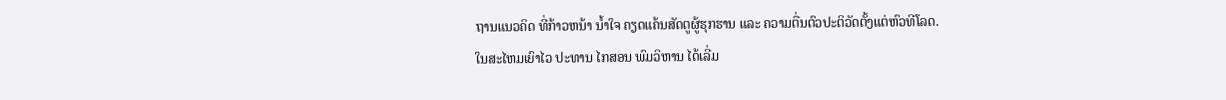ຖານແນວຄິດ ທີ່ກ້າວຫນ້າ ນ້ຳໃຈ ຄຽດແຄ້ນສັດຕູຜູ້ຮຸກຮານ ແລະ ຄວາມຕື່ນຕົວປະຕິວັດຕັ້ງແຕ່ຫົວທີໂລດ.
ໃນສະໄຫມເຍົາໄວ ປະທານ ໄກສອນ ພົມວິຫານ ໄດ້ເລີ່ມ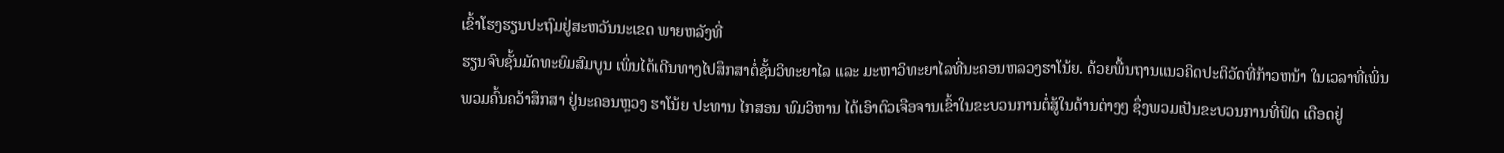ເຂົ້າໂຮງຮຽນປະຖົມຢູ່ສະຫວັນນະເຂດ ພາຍຫລັງທີ່
ຮຽນຈົບຊັ້ນມັດທະຍົມສົມບູນ ເພິ່ນໄດ້ເດີນທາງໄປສຶກສາຕໍ່ຊັ້ນວິທະຍາໄລ ແລະ ມະຫາວິທະຍາໄລທີ່ນະຄອນຫລວງຮາໂນ້ຍ. ດ້ວຍພື້ນຖານແນວຄິດປະຕິວັດທີ່ກ້າວຫນ້າ ໃນເວລາທີ່ເພິ່ນພວມຄົ້ນຄວ້າສຶກສາ ຢູ່ນະຄອນຫຼວງ ຮາໂນ້ຍ ປະທານ ໄກສອນ ພົມວິຫານ ໄດ້ເອົາຕົວເຈືອຈານເຂົ້າໃນຂະບວນການຕໍ່ສູ້ໃນດ້ານຕ່າງໆ ຊຶ່ງພວມເປັນຂະບວນການທີ່ຟົດ ເດືອດຢູ່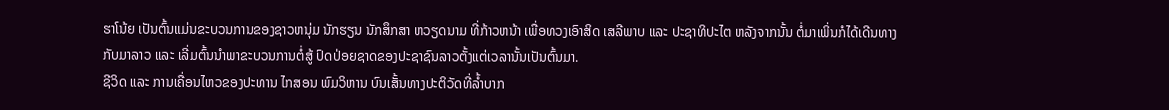ຮາໂນ້ຍ ເປັນຕົ້ນແມ່ນຂະບວນການຂອງຊາວຫນຸ່ມ ນັກຮຽນ ນັກສຶກສາ ຫວຽດນາມ ທີ່ກ້າວຫນ້າ ເພື່ອທວງເອົາສິດ ເສລີພາບ ແລະ ປະຊາທິປະໄຕ ຫລັງຈາກນັ້ນ ຕໍ່ມາເພິ່ນກໍໄດ້ເດີນທາງກັບມາລາວ ແລະ ເລີ່ມຕົ້ນນຳພາຂະບວນການຕໍ່ສູ້ ປົດປ່ອຍຊາດຂອງປະຊາຊົນລາວຕັ້ງແຕ່ເວລານັ້ນເປັນຕົ້ນມາ.
ຊີວິດ ແລະ ການເຄື່ອນໄຫວຂອງປະທານ ໄກສອນ ພົມວິຫານ ບົນເສັ້ນທາງປະຕິວັດທີ່ລ້ຳບາກ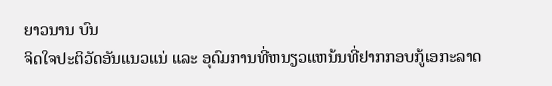ຍາວນານ ບົນ
ຈິດໃຈປະຕິວັດອັນແນວແນ່ ແລະ ອຸດົມການທີ່ຫນຽວແຫນ້ນທີ່ຢາກກອບກູ້ເອກະລາດ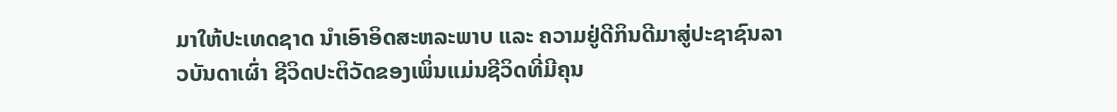ມາໃຫ້ປະເທດຊາດ ນຳເອົາອິດສະຫລະພາບ ແລະ ຄວາມຢູ່ດີກິນດີມາສູ່ປະຊາຊົນລາວບັນດາເຜົ່າ ຊີວິດປະຕິວັດຂອງເພິ່ນແມ່ນຊີວິດທີ່ມີຄຸນ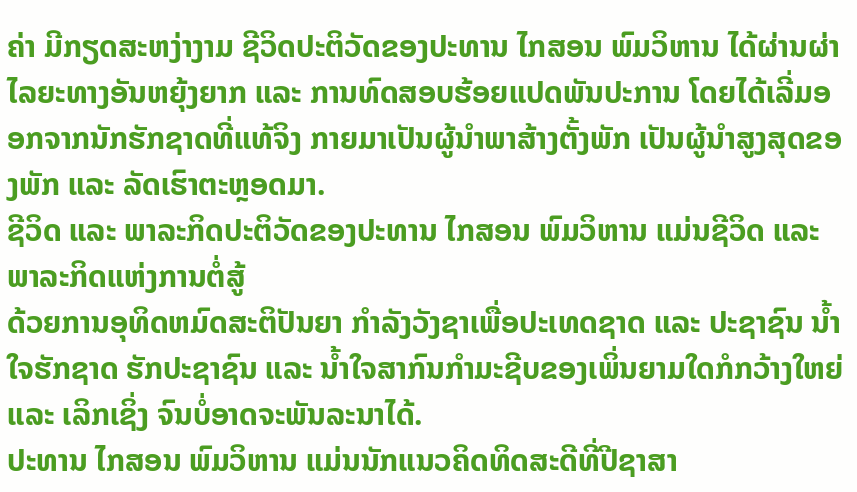ຄ່າ ມີກຽດສະຫງ່າງາມ ຊີວິດປະຕິວັດຂອງປະທານ ໄກສອນ ພົມວິຫານ ໄດ້ຜ່ານຜ່າໄລຍະທາງອັນຫຍຸ້ງຍາກ ແລະ ການທົດສອບຮ້ອຍແປດພັນປະການ ໂດຍໄດ້ເລີ່ມອອກຈາກນັກຮັກຊາດທີ່ແທ້ຈິງ ກາຍມາເປັນຜູ້ນຳພາສ້າງຕັ້ງພັກ ເປັນຜູ້ນຳສູງສຸດຂອງພັກ ແລະ ລັດເຮົາຕະຫຼອດມາ.
ຊີວິດ ແລະ ພາລະກິດປະຕິວັດຂອງປະທານ ໄກສອນ ພົມວິຫານ ແມ່ນຊີວິດ ແລະ ພາລະກິດແຫ່ງການຕໍ່ສູ້
ດ້ວຍການອຸທິດຫມົດສະຕິປັນຍາ ກຳລັງວັງຊາເພື່ອປະເທດຊາດ ແລະ ປະຊາຊົນ ນ້ຳໃຈຮັກຊາດ ຮັກປະຊາຊົນ ແລະ ນ້ຳໃຈສາກົນກຳມະຊີບຂອງເພິ່ນຍາມໃດກໍກວ້າງໃຫຍ່ ແລະ ເລິກເຊິ່ງ ຈົນບໍ່ອາດຈະພັນລະນາໄດ້.
ປະທານ ໄກສອນ ພົມວິຫານ ແມ່ນນັກແນວຄິດທິດສະດີທີ່ປີຊາສາ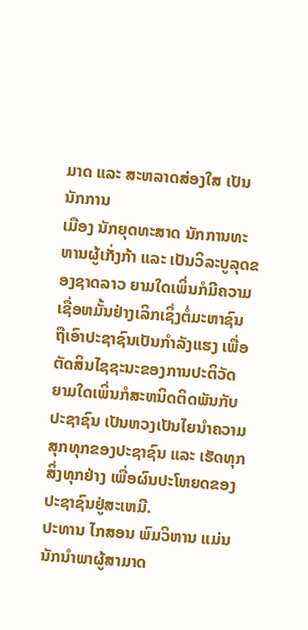ມາດ ແລະ ສະຫລາດສ່ອງໃສ ເປັນນັກການ
ເມືອງ ນັກຍຸດທະສາດ ນັກການທະຫານຜູ້ເກັ່ງກ້າ ແລະ ເປັນວິລະບູລຸດຂອງຊາດລາວ ຍາມໃດເພິ່ນກໍມີຄວາມເຊື່ອຫມັ້ນຢ່າງເລິກເຊິ່ງຕໍ່ມະຫາຊົນ ຖືເອົາປະຊາຊົນເປັນກຳລັງແຮງ ເພື່ອຕັດສິນໄຊຊະນະຂອງການປະຕິວັດ ຍາມໃດເພິ່ນກໍສະຫນິດຕິດພັນກັບປະຊາຊົນ ເປັນຫວງເປັນໄຍນຳຄວາມສຸກທຸກຂອງປະຊາຊົນ ແລະ ເຮັດທຸກສິ່ງທຸກຢ່າງ ເພື່ອຜົນປະໂຫຍດຂອງປະຊາຊົນຢູ່ສະເຫມີ.
ປະທານ ໄກສອນ ພົມວິຫານ ແມ່ນນັກນຳພາຜູ້ສາມາດ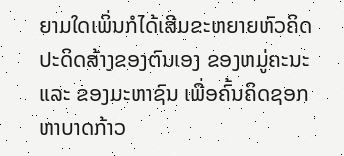ຍາມໃດເພິ່ນກໍໄດ້ເສີມຂະຫຍາຍຫົວຄິດປະດິດສ້າງຂອງຕົນເອງ ຂອງຫມູ່ຄະນະ ແລະ ຂອງມະຫາຊົນ ເພື່ອຄົ້ນຄິດຊອກຫາບາດກ້າວ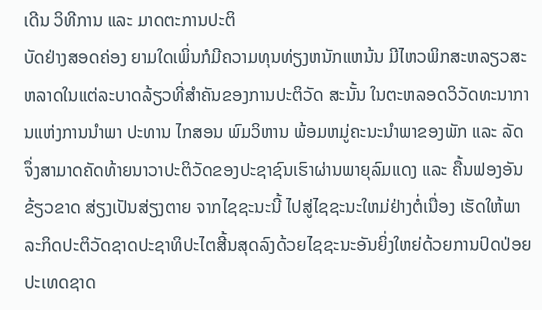ເດີນ ວິທີການ ແລະ ມາດຕະການປະຕິ
ບັດຢ່າງສອດຄ່ອງ ຍາມໃດເພິ່ນກໍມີຄວາມທຸນທ່ຽງຫນັກແຫນ້ນ ມີໄຫວພິກສະຫລຽວສະຫລາດໃນແຕ່ລະບາດລ້ຽວທີ່ສຳຄັນຂອງການປະຕິວັດ ສະນັ້ນ ໃນຕະຫລອດວິວັດທະນາການແຫ່ງການນຳພາ ປະທານ ໄກສອນ ພົມວິຫານ ພ້ອມຫມູ່ຄະນະນຳພາຂອງພັກ ແລະ ລັດ ຈຶ່ງສາມາດຄັດທ້າຍນາວາປະຕິວັດຂອງປະຊາຊົນເຮົາຜ່ານພາຍຸລົມແດງ ແລະ ຄື້ນຟອງອັນຂ້ຽວຂາດ ສ່ຽງເປັນສ່ຽງຕາຍ ຈາກໄຊຊະນະນີ້ ໄປສູ່ໄຊຊະນະໃຫມ່ຢ່າງຕໍ່ເນື່ອງ ເຮັດໃຫ້ພາລະກິດປະຕິວັດຊາດປະຊາທິປະໄຕສີ້ນສຸດລົງດ້ວຍໄຊຊະນະອັນຍິ່ງໃຫຍ່ດ້ວຍການປົດປ່ອຍປະເທດຊາດ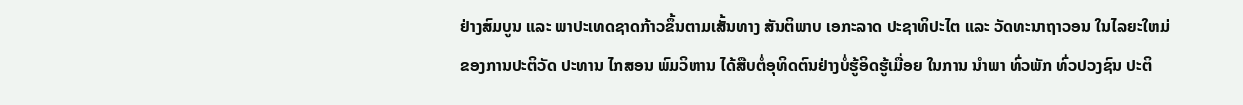ຢ່າງສົມບູນ ແລະ ພາປະເທດຊາດກ້າວຂຶ້ນຕາມເສັ້ນທາງ ສັນຕິພາບ ເອກະລາດ ປະຊາທິປະໄຕ ແລະ ວັດທະນາຖາວອນ ໃນໄລຍະໃຫມ່ ຂອງການປະຕິວັດ ປະທານ ໄກສອນ ພົມວິຫານ ໄດ້ສືບຕໍ່ອຸທິດຕົນຢ່າງບໍ່ຮູ້ອິດຮູ້ເມື່ອຍ ໃນການ ນຳພາ ທົ່ວພັກ ທົ່ວປວງຊົນ ປະຕິ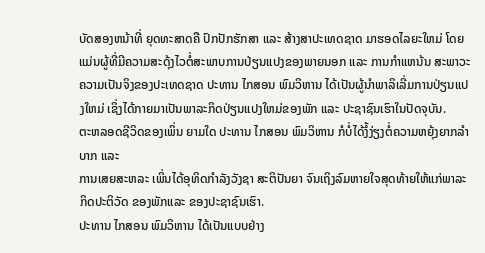ບັດສອງຫນ້າທີ່ ຍຸດທະສາດຄື ປົກປັກຮັກສາ ແລະ ສ້າງສາປະເທດຊາດ ມາຮອດໄລຍະໃຫມ່ ໂດຍແມ່ນຜູ້ທີ່ມີຄວາມສະດຸ້ງໄວຕໍ່ສະພາບການປ່ຽນແປງຂອງພາຍນອກ ແລະ ການກຳແຫນ້ນ ສະພາວະຄວາມເປັນຈິງຂອງປະເທດຊາດ ປະທານ ໄກສອນ ພົມວິຫານ ໄດ້ເປັນຜູ້ນຳພາລິເລີ່ມການປ່ຽນແປງໃຫມ່ ເຊິ່ງໄດ້ກາຍມາເປັນພາລະກິດປ່ຽນແປງໃຫມ່ຂອງພັກ ແລະ ປະຊາຊົນເຮົາໃນປັດຈຸບັນ.
ຕະຫລອດຊີວິດຂອງເພິ່ນ ຍາມໃດ ປະທານ ໄກສອນ ພົມວິຫານ ກໍບໍ່ໄດ້ງໍ້ງ່ຽງຕໍ່ຄວາມຫຍຸ້ງຍາກລຳບາກ ແລະ
ການເສຍສະຫລະ ເພິ່ນໄດ້ອຸທິດກຳລັງວັງຊາ ສະຕິປັນຍາ ຈົນເຖິງລົມຫາຍໃຈສຸດທ້າຍໃຫ້ແກ່ພາລະກິດປະຕິວັດ ຂອງພັກແລະ ຂອງປະຊາຊົນເຮົາ.
ປະທານ ໄກສອນ ພົມວິຫານ ໄດ້ເປັນແບບຢ່າງ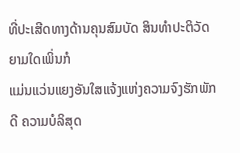ທີ່ປະເສີດທາງດ້ານຄຸນສົມບັດ ສິນທຳປະຕິວັດ ຍາມໃດເພິ່ນກໍ
ແມ່ນແວ່ນແຍງອັນໃສແຈ້ງແຫ່ງຄວາມຈົງຮັກພັກດີ ຄວາມບໍລິສຸດ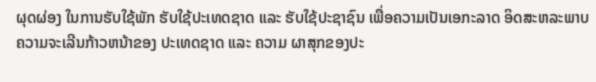ຜຸດຜ່ອງ ໃນການຮັບໃຊ້ພັກ ຮັບໃຊ້ປະເທດຊາດ ແລະ ຮັບໃຊ້ປະຊາຊົນ ເພື່ອຄວາມເປັນເອກະລາດ ອິດສະຫລະພາບ ຄວາມຈະເລີນກ້າວຫນ້າຂອງ ປະເທດຊາດ ແລະ ຄວາມ ຜາສຸກຂອງປະ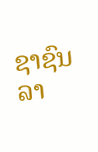ຊາຊົນລາ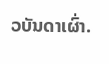ວບັນດາເຜົ່າ.